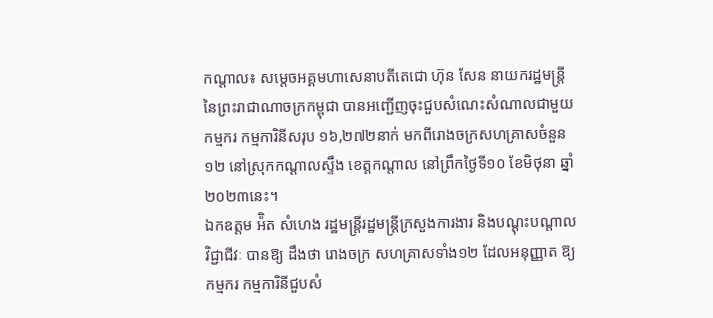កណ្តាល៖ សម្តេចអគ្គមហាសេនាបតីតេជោ ហ៊ុន សែន នាយករដ្ឋមន្ត្រី នៃព្រះរាជាណាចក្រកម្ពុជា បានអញ្ជើញចុះជួបសំណេះសំណាលជាមួយកម្មករ កម្មការិនីសរុប ១៦,២៧២នាក់ មកពីរោងចក្រសហគ្រាសចំនួន១២ នៅស្រុកកណ្តាលស្ទឹង ខេត្តកណ្តាល នៅព្រឹកថ្ងៃទី១០ ខែមិថុនា ឆ្នាំ២០២៣នេះ។
ឯកឧត្តម អ៉ិត សំហេង រដ្ឋមន្ត្រីរដ្ឋមន្ត្រីក្រសួងការងារ និងបណ្តុះបណ្តាលវិជ្ជាជីវៈ បានឱ្យ ដឹងថា រោងចក្រ សហគ្រាសទាំង១២ ដែលអនុញ្ញាត ឱ្យ កម្មករ កម្មការិនីជួបសំ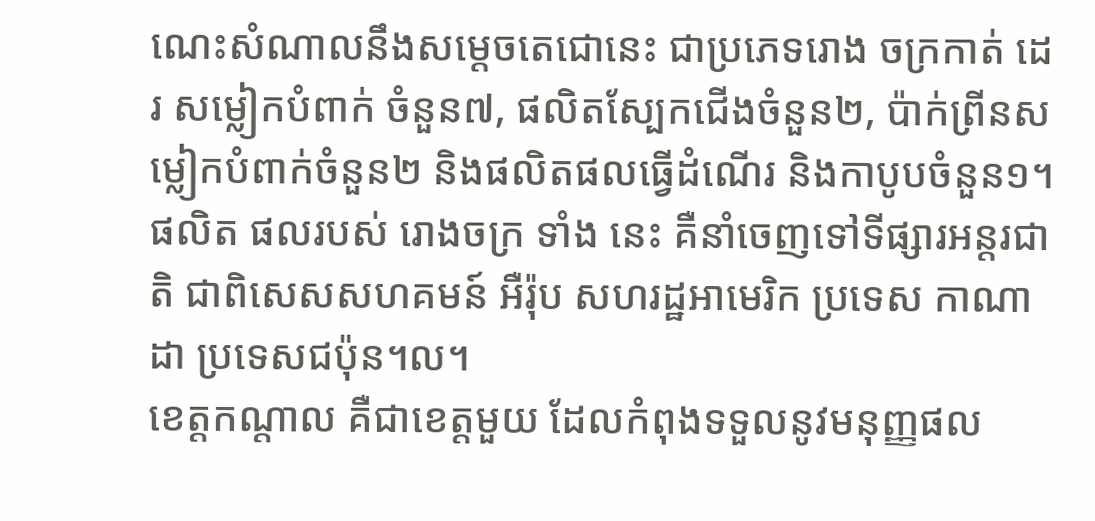ណេះសំណាលនឹងសម្តេចតេជោនេះ ជាប្រភេទរោង ចក្រកាត់ ដេរ សម្លៀកបំពាក់ ចំនួន៧, ផលិតស្បែកជើងចំនួន២, ប៉ាក់ព្រីនសម្លៀកបំពាក់ចំនួន២ និងផលិតផលធ្វើដំណើរ និងកាបូបចំនួន១។ ផលិត ផលរបស់ រោងចក្រ ទាំង នេះ គឺនាំចេញទៅទីផ្សារអន្តរជាតិ ជាពិសេសសហគមន៍ អឺរ៉ុប សហរដ្ឋអាមេរិក ប្រទេស កាណាដា ប្រទេសជប៉ុន។ល។
ខេត្តកណ្តាល គឺជាខេត្តមួយ ដែលកំពុងទទួលនូវមនុញ្ញផល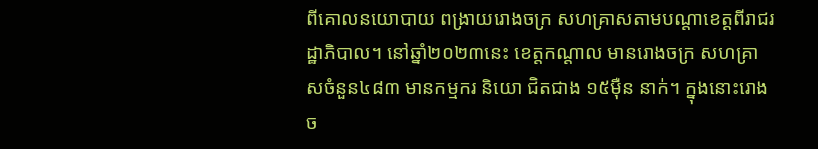ពីគោលនយោបាយ ពង្រាយរោងចក្រ សហគ្រាសតាមបណ្តាខេត្តពីរាជរដ្ឋាភិបាល។ នៅឆ្នាំ២០២៣នេះ ខេត្តកណ្តាល មានរោងចក្រ សហគ្រាសចំនួន៤៨៣ មានកម្មករ និយោ ជិតជាង ១៥ម៉ឺន នាក់។ ក្នុងនោះរោងច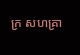ក្រ សហគ្រា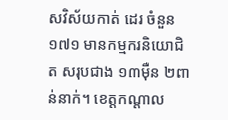សវិស័យកាត់ ដេរ ចំនួន១៧១ មានកម្មករនិយោជិត សរុបជាង ១៣ម៉ឺន ២ពាន់នាក់។ ខេត្តកណ្តាល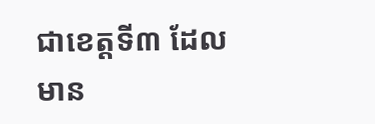ជាខេត្តទី៣ ដែលមាន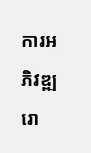ការអភិវឌ្ឍរោ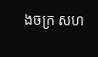ងចក្រ សហ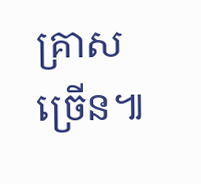គ្រាសច្រើន៕